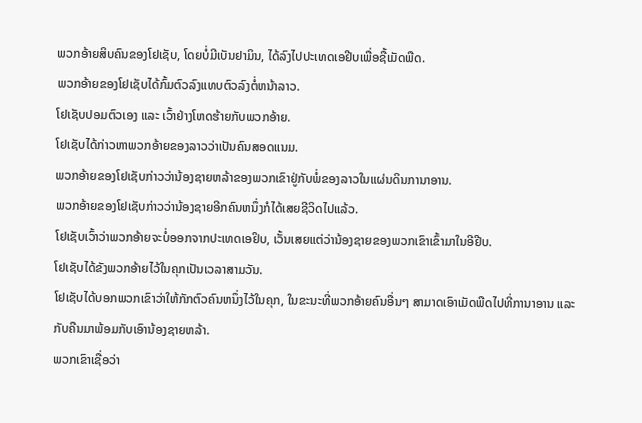ພວກອ້າຍສິບຄົນຂອງໂຢເຊັບ, ໂດຍບໍ່ມີເບັນຢາມິນ, ໄດ້ລົງໄປປະເທດເອຢີບເພື່ອຊື້ເມັດພືດ.
ພວກອ້າຍຂອງໂຢເຊັບໄດ້ກົ້ມຕົວລົງແທບຕົວລົງຕໍ່ຫນ້າລາວ.
ໂຢເຊັບປອມຕົວເອງ ແລະ ເວົ້າຢ່າງໂຫດຮ້າຍກັບພວກອ້າຍ.
ໂຢເຊັບໄດ້ກ່າວຫາພວກອ້າຍຂອງລາວວ່າເປັນຄົນສອດແນມ.
ພວກອ້າຍຂອງໂຢເຊັບກ່າວວ່ານ້ອງຊາຍຫລ້າຂອງພວກເຂົາຢູ່ກັບພໍ່ຂອງລາວໃນແຜ່ນດິນການາອານ.
ພວກອ້າຍຂອງໂຢເຊັບກ່າວວ່ານ້ອງຊາຍອີກຄົນຫນຶ່ງກໍໄດ້ເສຍຊີວິດໄປແລ້ວ.
ໂຢເຊັບເວົ້າວ່າພວກອ້າຍຈະບໍ່ອອກຈາກປະເທດເອຢິບ, ເວັ້ນເສຍແຕ່ວ່ານ້ອງຊາຍຂອງພວກເຂົາເຂົ້າມາໃນອີຢີບ.
ໂຢເຊັບໄດ້ຂັງພວກອ້າຍໄວ້ໃນຄຸກເປັນເວລາສາມວັນ.
ໂຢເຊັບໄດ້ບອກພວກເຂົາວ່າໃຫ້ກັກຕົວຄົນຫນຶ່ງໄວ້ໃນຄຸກ, ໃນຂະນະທີ່ພວກອ້າຍຄົນອື່ນໆ ສາມາດເອົາເມັດພືດໄປທີ່ການາອານ ແລະ ກັບຄືນມາພ້ອມກັບເອົານ້ອງຊາຍຫລ້າ.
ພວກເຂົາເຊື່ອວ່າ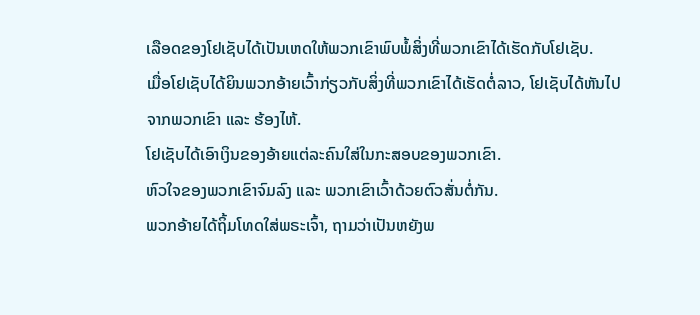ເລືອດຂອງໂຢເຊັບໄດ້ເປັນເຫດໃຫ້ພວກເຂົາພົບພໍ້ສິ່ງທີ່ພວກເຂົາໄດ້ເຮັດກັບໂຢເຊັບ.
ເມື່ອໂຢເຊັບໄດ້ຍິນພວກອ້າຍເວົ້າກ່ຽວກັບສິ່ງທີ່ພວກເຂົາໄດ້ເຮັດຕໍ່ລາວ, ໂຢເຊັບໄດ້ຫັນໄປຈາກພວກເຂົາ ແລະ ຮ້ອງໄຫ້.
ໂຢເຊັບໄດ້ເອົາເງິນຂອງອ້າຍແຕ່ລະຄົນໃສ່ໃນກະສອບຂອງພວກເຂົາ.
ຫົວໃຈຂອງພວກເຂົາຈົມລົງ ແລະ ພວກເຂົາເວົ້າດ້ວຍຕົວສັ່ນຕໍ່ກັນ.
ພວກອ້າຍໄດ້ຖິ້ມໂທດໃສ່ພຣະເຈົ້າ, ຖາມວ່າເປັນຫຍັງພ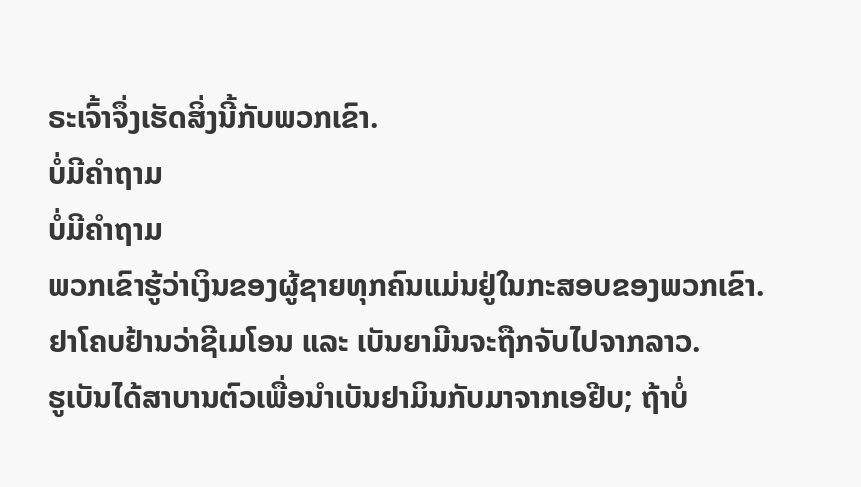ຣະເຈົ້າຈຶ່ງເຮັດສິ່ງນີ້ກັບພວກເຂົາ.
ບໍ່ມີຄຳຖາມ
ບໍ່ມີຄຳຖາມ
ພວກເຂົາຮູ້ວ່າເງິນຂອງຜູ້ຊາຍທຸກຄົນແມ່ນຢູ່ໃນກະສອບຂອງພວກເຂົາ.
ຢາໂຄບຢ້ານວ່າຊີເມໂອນ ແລະ ເບັນຍາມີນຈະຖືກຈັບໄປຈາກລາວ.
ຮູເບັນໄດ້ສາບານຕົວເພື່ອນຳເບັນຢາມິນກັບມາຈາກເອຢີບ; ຖ້າບໍ່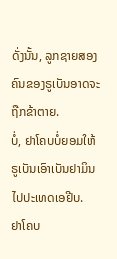ດັ່ງນັ້ນ, ລູກຊາຍສອງຄົນຂອງຣູເບັນອາດຈະຖືກຂ້າຕາຍ.
ບໍ່, ຢາໂຄບບໍ່ຍອມໃຫ້ຣູເບັນເອົາເບັນຢາມິນໄປປະເທດເອຢີບ.
ຢາໂຄບ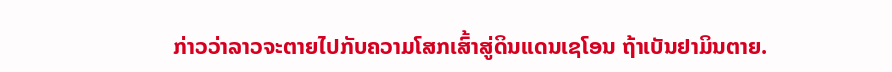ກ່າວວ່າລາວຈະຕາຍໄປກັບຄວາມໂສກເສົ້າສູ່ດິນແດນເຊໂອນ ຖ້າເບັນຢາມິນຕາຍ.